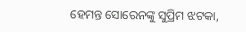ହେମନ୍ତ ସୋରେନଙ୍କୁ ସୁପ୍ରିମ ଝଟକା,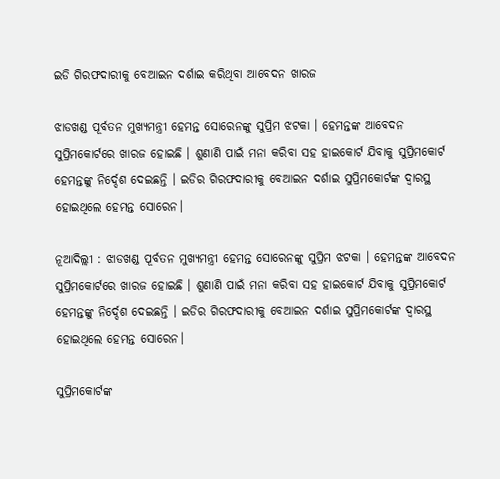ଇଡି ଗିରଫଦାରୀକୁ ବେଆଇନ ଦର୍ଶାଇ କରିଥିବା ଆବେଦନ ଖାରଜ

ଝାଡଖଣ୍ଡ ପୂର୍ବତନ ମୁଖ୍ୟମନ୍ତ୍ରୀ ହେମନ୍ତ ସୋରେନଙ୍କୁ ସୁପ୍ରିମ ଝଟକା । ହେମନ୍ତଙ୍କ ଆବେଦନ ସୁପ୍ରିମକୋର୍ଟରେ ଖାରଜ ହୋଇଛି । ଶୁଣାଣି ପାଇଁ ମନା କରିବା ସହ ହାଇକୋର୍ଟ ଯିବାକୁ ସୁପ୍ରିମକୋର୍ଟ ହେମନ୍ତଙ୍କୁ ନିର୍ଦ୍ଦେଶ ଦେଇଛନ୍ତି । ଇଡିର ଗିରଫଦାରୀକୁ ବେଆଇନ ଦର୍ଶାଇ ସୁପ୍ରିମକୋର୍ଟଙ୍କ ଦ୍ବାରସ୍ଥ ହୋଇଥିଲେ ହେମନ୍ତ ସୋରେନ।

ନୂଆଦିଲ୍ଲୀ : ଝାଡଖଣ୍ଡ ପୂର୍ବତନ ମୁଖ୍ୟମନ୍ତ୍ରୀ ହେମନ୍ତ ସୋରେନଙ୍କୁ ସୁପ୍ରିମ ଝଟକା । ହେମନ୍ତଙ୍କ ଆବେଦନ ସୁପ୍ରିମକୋର୍ଟରେ ଖାରଜ ହୋଇଛି । ଶୁଣାଣି ପାଇଁ ମନା କରିବା ସହ ହାଇକୋର୍ଟ ଯିବାକୁ ସୁପ୍ରିମକୋର୍ଟ ହେମନ୍ତଙ୍କୁ ନିର୍ଦ୍ଦେଶ ଦେଇଛନ୍ତି । ଇଡିର ଗିରଫଦାରୀକୁ ବେଆଇନ ଦର୍ଶାଇ ସୁପ୍ରିମକୋର୍ଟଙ୍କ ଦ୍ବାରସ୍ଥ ହୋଇଥିଲେ ହେମନ୍ତ ସୋରେନ।

ସୁପ୍ରିମକୋର୍ଟଙ୍କ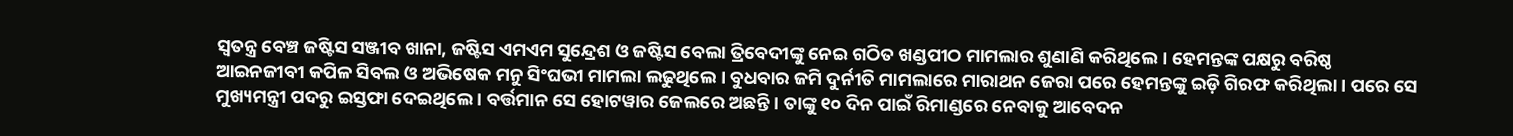ସ୍ବତନ୍ତ୍ର ବେଞ୍ଚ ଜଷ୍ଟିସ ସଞ୍ଜୀବ ଖାନା, ଜଷ୍ଟିସ ଏମଏମ ସୁନ୍ଦ୍ରେଶ ଓ ଜଷ୍ଟିସ ବେଲା ତ୍ରିବେଦୀଙ୍କୁ ନେଇ ଗଠିତ ଖଣ୍ଡପୀଠ ମାମଲାର ଶୁଣାଣି କରିଥିଲେ। ହେମନ୍ତଙ୍କ ପକ୍ଷରୁ ବରିଷ୍ଠ ଆଇନଜୀବୀ କପିଳ ସିବଲ ଓ ଅଭିଷେକ ମନୁ ସିଂଘଭୀ ମାମଲା ଲଢୁଥିଲେ । ବୁଧବାର ଜମି ଦୁର୍ନୀତି ମାମଲାରେ ମାରାଥନ ଜେରା ପରେ ହେମନ୍ତଙ୍କୁ ଇଡ଼ି ଗିରଫ କରିଥିଲା । ପରେ ସେ ମୁଖ୍ୟମନ୍ତ୍ରୀ ପଦରୁ ଇସ୍ତଫା ଦେଇଥିଲେ । ବର୍ତ୍ତମାନ ସେ ହୋଟୱାର ଜେଲରେ ଅଛନ୍ତି । ତାଙ୍କୁ ୧୦ ଦିନ ପାଇଁ ରିମାଣ୍ଡରେ ନେବାକୁ ଆବେଦନ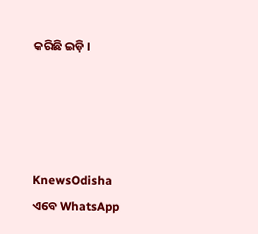କରିଛି ଇଡ଼ି ।




KnewsOdisha ଏବେ WhatsApp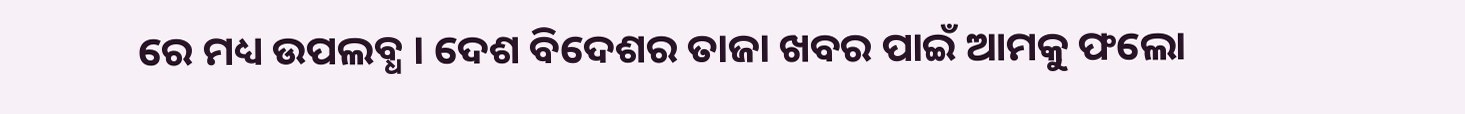ରେ ମଧ୍ୟ ଉପଲବ୍ଧ । ଦେଶ ବିଦେଶର ତାଜା ଖବର ପାଇଁ ଆମକୁ ଫଲୋ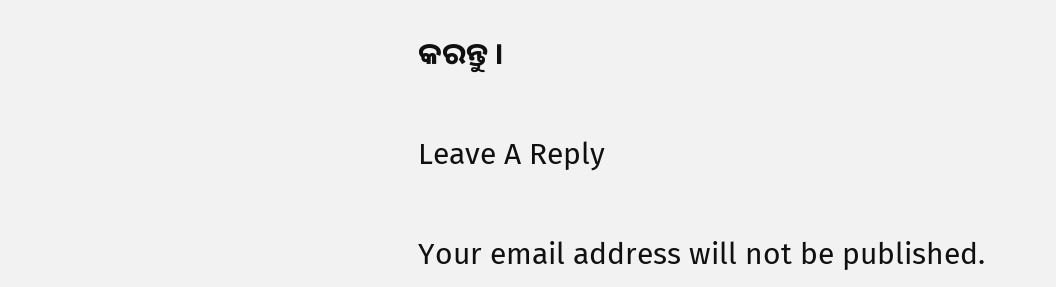କରନ୍ତୁ ।

Leave A Reply

Your email address will not be published.